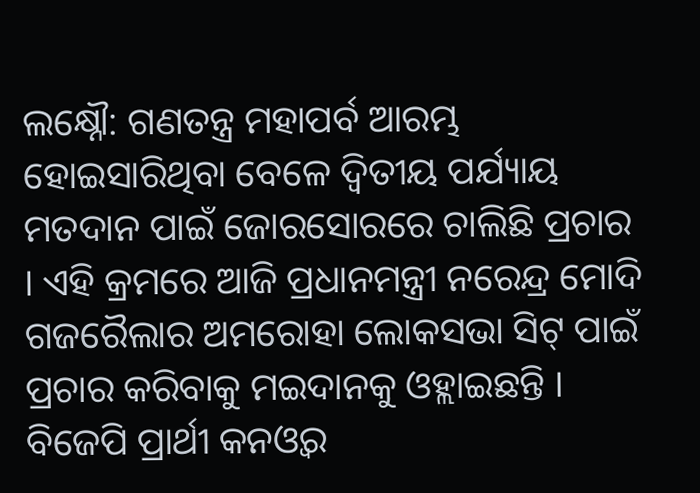ଲକ୍ଷ୍ନୌ: ଗଣତନ୍ତ୍ର ମହାପର୍ବ ଆରମ୍ଭ ହୋଇସାରିଥିବା ବେଳେ ଦ୍ବିତୀୟ ପର୍ଯ୍ୟାୟ ମତଦାନ ପାଇଁ ଜୋରସୋରରେ ଚାଲିଛି ପ୍ରଚାର । ଏହି କ୍ରମରେ ଆଜି ପ୍ରଧାନମନ୍ତ୍ରୀ ନରେନ୍ଦ୍ର ମୋଦି ଗଜରୈଲାର ଅମରୋହା ଲୋକସଭା ସିଟ୍ ପାଇଁ ପ୍ରଚାର କରିବାକୁ ମଇଦାନକୁ ଓହ୍ଲାଇଛନ୍ତି । ବିଜେପି ପ୍ରାର୍ଥୀ କନଓ୍ବର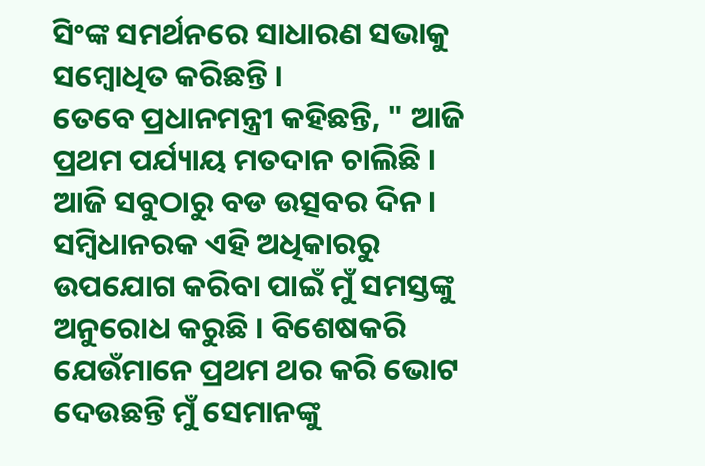ସିଂଙ୍କ ସମର୍ଥନରେ ସାଧାରଣ ସଭାକୁ ସମ୍ବୋଧିତ କରିଛନ୍ତି ।
ତେବେ ପ୍ରଧାନମନ୍ତ୍ରୀ କହିଛନ୍ତି, " ଆଜି ପ୍ରଥମ ପର୍ଯ୍ୟାୟ ମତଦାନ ଚାଲିଛି । ଆଜି ସବୁଠାରୁ ବଡ ଉତ୍ସବର ଦିନ । ସମ୍ବିଧାନରକ ଏହି ଅଧିକାରରୁ ଉପଯୋଗ କରିବା ପାଇଁ ମୁଁ ସମସ୍ତଙ୍କୁ ଅନୁରୋଧ କରୁଛି । ବିଶେଷକରି ଯେଉଁମାନେ ପ୍ରଥମ ଥର କରି ଭୋଟ ଦେଉଛନ୍ତି ମୁଁ ସେମାନଙ୍କୁ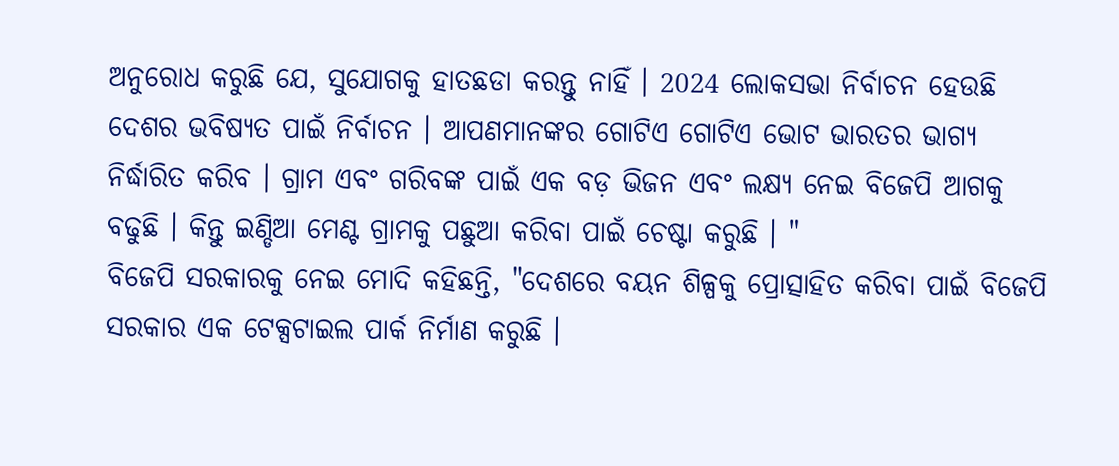ଅନୁରୋଧ କରୁଛି ଯେ, ସୁଯୋଗକୁ ହାତଛଡା କରନ୍ତୁ ନାହିଁ । 2024 ଲୋକସଭା ନିର୍ବାଚନ ହେଉଛି ଦେଶର ଭବିଷ୍ୟତ ପାଇଁ ନିର୍ବାଚନ । ଆପଣମାନଙ୍କର ଗୋଟିଏ ଗୋଟିଏ ଭୋଟ ଭାରତର ଭାଗ୍ୟ ନିର୍ଦ୍ଧାରିତ କରିବ । ଗ୍ରାମ ଏବଂ ଗରିବଙ୍କ ପାଇଁ ଏକ ବଡ଼ ଭିଜନ ଏବଂ ଲକ୍ଷ୍ୟ ନେଇ ବିଜେପି ଆଗକୁ ବଢୁଛି । କିନ୍ତୁ ଇଣ୍ଡିଆ ମେଣ୍ଟ ଗ୍ରାମକୁ ପଛୁଆ କରିବା ପାଇଁ ଚେଷ୍ଟା କରୁଛି । "
ବିଜେପି ସରକାରକୁ ନେଇ ମୋଦି କହିଛନ୍ତି, "ଦେଶରେ ବୟନ ଶିଳ୍ପକୁ ପ୍ରୋତ୍ସାହିତ କରିବା ପାଇଁ ବିଜେପି ସରକାର ଏକ ଟେକ୍ସଟାଇଲ ପାର୍କ ନିର୍ମାଣ କରୁଛି ।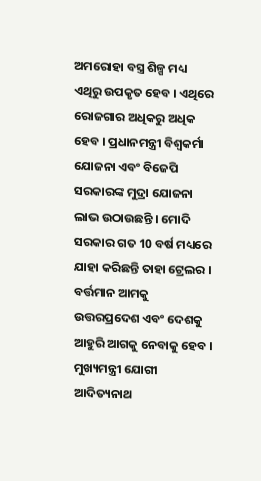ଅମରୋହା ବସ୍ତ୍ର ଶିଳ୍ପ ମଧ୍ୟ ଏଥିରୁ ଉପକୃତ ହେବ । ଏଥିରେ ରୋଜଗାର ଅଧିକରୁ ଅଧିକ ହେବ । ପ୍ରଧାନମନ୍ତ୍ରୀ ବିଶ୍ୱକର୍ମା ଯୋଜନା ଏବଂ ବିଜେପି ସରକାରଙ୍କ ମୁଦ୍ରା ଯୋଜନା ଲାଭ ଉଠାଉଛନ୍ତି । ମୋଦି ସରକାର ଗତ 10 ବର୍ଷ ମଧ୍ୟରେ ଯାହା କରିଛନ୍ତି ତାହା ଟ୍ରେଲର । ବର୍ତ୍ତମାନ ଆମକୁ ଉତ୍ତରପ୍ରଦେଶ ଏବଂ ଦେଶକୁ ଆହୁରି ଆଗକୁ ନେବାକୁ ହେବ । ମୁଖ୍ୟମନ୍ତ୍ରୀ ଯୋଗୀ ଆଦିତ୍ୟନାଥ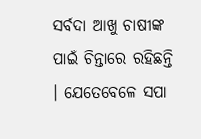ସର୍ବଦା ଆଖୁ ଚାଷୀଙ୍କ ପାଇଁ ଚିନ୍ତାରେ ରହିଛନ୍ତି । ଯେତେବେଳେ ସପା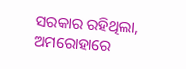ସରକାର ରହିଥିଲା, ଅମରୋହାରେ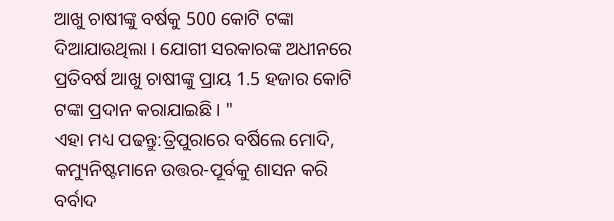ଆଖୁ ଚାଷୀଙ୍କୁ ବର୍ଷକୁ 500 କୋଟି ଟଙ୍କା ଦିଆଯାଉଥିଲା । ଯୋଗୀ ସରକାରଙ୍କ ଅଧୀନରେ ପ୍ରତିବର୍ଷ ଆଖୁ ଚାଷୀଙ୍କୁ ପ୍ରାୟ 1.5 ହଜାର କୋଟି ଟଙ୍କା ପ୍ରଦାନ କରାଯାଇଛି । "
ଏହା ମଧ୍ୟ ପଢନ୍ତୁ:ତ୍ରିପୁରାରେ ବର୍ଷିଲେ ମୋଦି, କମ୍ୟୁନିଷ୍ଟମାନେ ଉତ୍ତର-ପୂର୍ବକୁ ଶାସନ କରି ବର୍ବାଦ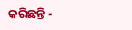କରିଛନ୍ତି -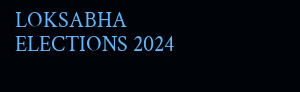LOKSABHA ELECTIONS 2024